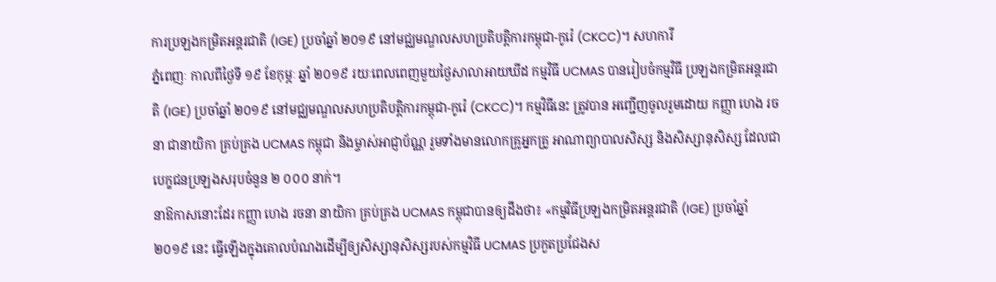ការប្រឡងកម្រិតអន្តរជាតិ (IGE) ប្រចាំឆ្នាំ ២០១៩ នៅមជ្ឈមណ្ឌលសហប្រតិបត្តិការកម្ពុជា-កូរ៉េ (CKCC)។ សហការី
ភ្នំពេញៈ កាលពីថ្ងៃទី ១៩ ខែកុម្ភៈ ឆ្នាំ ២០១៩ រយៈពេលពេញមួយថ្ងៃសាលាអាយឃីដ កម្មវិធី UCMAS បានរៀបចំកម្មវិធី ប្រឡងកម្រិតអន្តរជាតិ (IGE) ប្រចាំឆ្នាំ ២០១៩ នៅមជ្ឈមណ្ឌលសហប្រតិបត្តិការកម្ពុជា-កូរ៉េ (CKCC)។ កម្មវិធីនេះ ត្រូវបាន អញ្ជើញចូលរួមដោយ កញ្ញា ហេង រចនា ជានាយិកា គ្រប់គ្រង UCMAS កម្ពុជា និងម្ចាស់អាជ្ញាប័ណ្ណ រួមទាំងមានលោកគ្រូអ្នកគ្រូ អាណាព្យាបាលសិស្ស និងសិស្សានុសិស្ស ដែលជាបេក្ខជនប្រឡងសរុបចំនួន ២ ០០០ នាក់។
នាឱកាសនោះដែរ កញ្ញា ហេង រចនា នាយិកា គ្រប់គ្រង UCMAS កម្ពុជាបានឲ្យដឹងថា៖ «កម្មវិធីប្រឡងកម្រិតអន្តរជាតិ (IGE) ប្រចាំឆ្នាំ ២០១៩ នេះ ធ្វើឡើងក្នុងគោលបំណងដើម្បីឲ្យសិស្សានុសិស្សរបស់កម្មវិធី UCMAS ប្រកួតប្រជែងស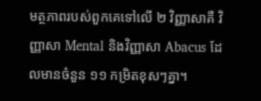មត្ថភាពរបស់ពួកគេទៅលើ ២ វិញ្ញាសាគឺ វិញ្ញាសា Mental និងវិញ្ញាសា Abacus ដែលមានចំនួន ១១ កម្រិតខុសៗគ្នា។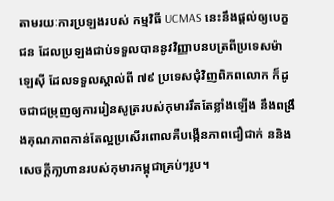តាមរយៈការប្រឡងរបស់ កម្មវិធី UCMAS នេះនឹងផ្តល់ឲ្យបេក្ខជន ដែលប្រឡងជាប់ទទួលបាននូវវិញ្ញាបនបត្រពីប្រទេសម៉ាឡេស៊ី ដែលទទួលស្គាល់ពី ៧៩ ប្រទេសជុំវិញពិភពលោក ក៏ដូចជាជម្រុញឲ្យការរៀនសូត្ររបស់កុមាររឹតតែខ្លាំងឡើង នឹងពង្រឹងគុណភាពកាន់តែល្អប្រសើរពោលគឺបង្កើនភាពជឿជាក់ ននិងសេចក្តីកា្លហានរបស់កុមារកម្ពុជាគ្រប់ៗរូប។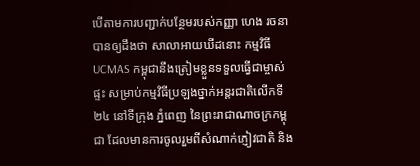បើតាមការបញ្ជាក់បន្ថែមរបស់កញ្ញា ហេង រចនា បានឲ្យដឹងថា សាលាអាយឃីដនោះ កម្មវិធី UCMAS កម្ពុជានឹងត្រៀមខ្លួនទទួលធ្វើជាម្ចាស់ផ្ទះ សម្រាប់កម្មវិធីប្រឡងថ្នាក់អន្តរជាតិលើកទី២៤ នៅទីក្រុង ភ្នំពេញ នៃព្រះរាជាណាចក្រកម្ពុជា ដែលមានការចូលរួមពីសំណាក់ភ្ញៀវជាតិ និង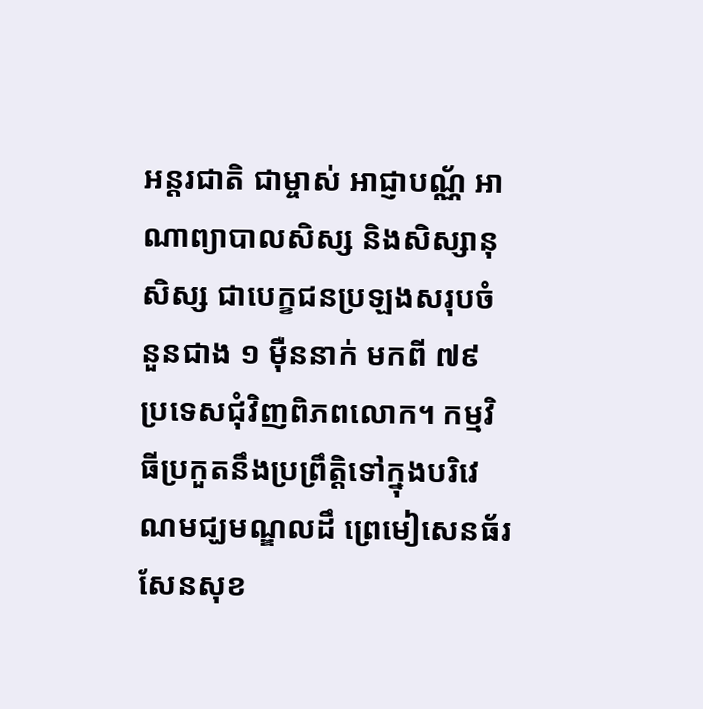អន្តរជាតិ ជាម្ចាស់ អាជ្ញាបណ្ណ័ អាណាព្យាបាលសិស្ស និងសិស្សានុសិស្ស ជាបេក្ខជនប្រឡងសរុបចំនួនជាង ១ ម៉ឺននាក់ មកពី ៧៩ ប្រទេសជុំវិញពិភពលោក។ កម្មវិធីប្រកួតនឹងប្រព្រឹត្តិទៅក្នុងបរិវេណមជ្ឃមណ្ឌលដឹ ព្រេមៀសេនធ័រ សែនសុខ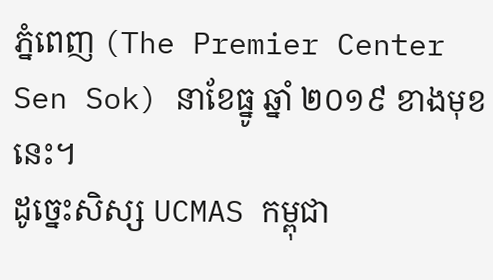ភ្នំពេញ (The Premier Center Sen Sok) នាខែធ្នូ ឆ្នាំ ២០១៩ ខាងមុខនេះ។
ដូច្នេះសិស្ស UCMAS កម្ពុជា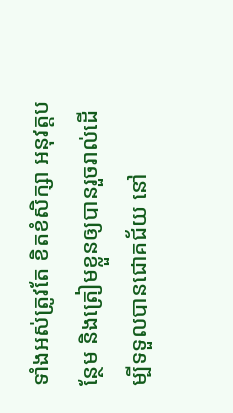ទាំងអស់ត្រូវតែ ខិតខំសិក្សា អនុវត្តបន្ថែម និងត្រៀមខ្លួនឲ្យបានរួចរាល់ដើម្បីទទួលបានជោគជ័យ នៅ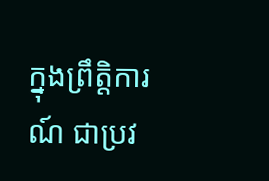ក្នុងព្រឹត្តិការណ៍ ជាប្រវ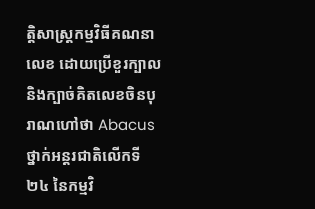ត្តិសាស្រ្តកម្មវិធីគណនាលេខ ដោយប្រើខួរក្បាល និងក្បាច់គិតលេខចិនបុរាណហៅថា Abacus ថ្នាក់អន្តរជាតិលើកទី ២៤ នៃកម្មវិ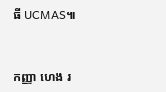ធី UCMAS៕


កញ្ញា ហេង រ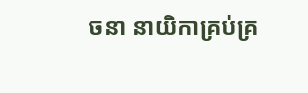ចនា នាយិកាគ្រប់គ្រ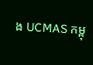ង UCMAS កម្ពុ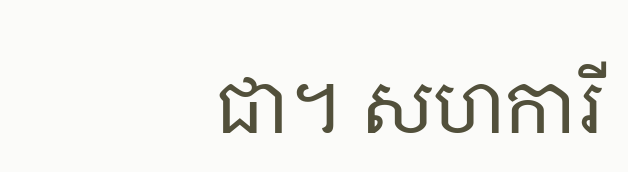ជា។ សហការី